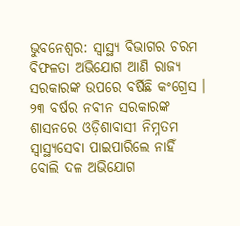ଭୁବନେଶ୍ବର: ସ୍ବାସ୍ଥ୍ୟ ବିଭାଗର ଚରମ ବିଫଳତା ଅଭିଯୋଗ ଆଣି ରାଜ୍ୟ ସରକାରଙ୍କ ଉପରେ ବର୍ଷିଛି କଂଗ୍ରେସ । ୨୩ ବର୍ଷର ନବୀନ ସରକାରଙ୍କ ଶାସନରେ ଓଡ଼ିଶାବାସୀ ନିମ୍ନତମ ସ୍ବାସ୍ଥ୍ୟସେବା ପାଇପାରିଲେ ନାହିଁ ବୋଲି ଦଳ ଅଭିଯୋଗ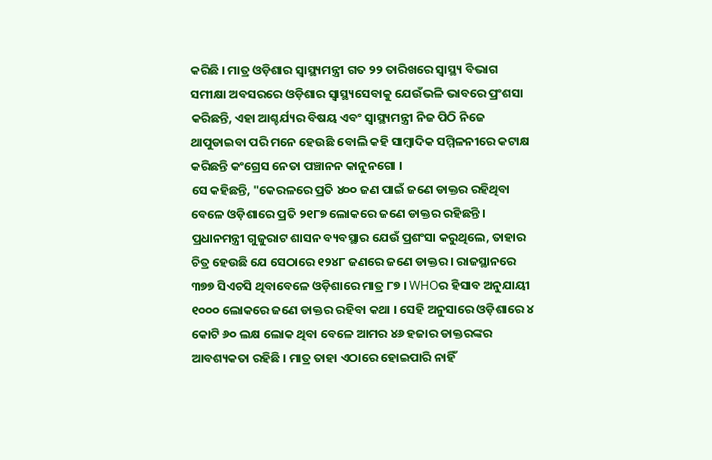କରିଛି । ମାତ୍ର ଓଡ଼ିଶାର ସ୍ବାସ୍ଥ୍ୟମନ୍ତ୍ରୀ ଗତ ୨୨ ତାରିଖରେ ସ୍ବାସ୍ଥ୍ୟ ବିଭାଗ ସମୀକ୍ଷା ଅବସରରେ ଓଡ଼ିଶାର ସ୍ବାସ୍ଥ୍ୟସେବାକୁ ଯେଉଁଭଳି ଭାବରେ ପ୍ରଂଶସା କରିଛନ୍ତି, ଏହା ଆଶ୍ଚର୍ଯ୍ୟର ବିଷୟ ଏବଂ ସ୍ବାସ୍ଥ୍ୟମନ୍ତ୍ରୀ ନିଜ ପିଠି ନିଜେ ଥାପୁଡାଇବା ପରି ମନେ ହେଉଛି ବୋଲି କହି ସାମ୍ବାଦିକ ସମ୍ମିଳନୀରେ କଟାକ୍ଷ କରିଛନ୍ତି କଂଗ୍ରେସ ନେତା ପଞ୍ଚାନନ କାନୁନଗୋ ।
ସେ କହିଛନ୍ତି, "କେରଳରେ ପ୍ରତି ୪୦୦ ଜଣ ପାଇଁ ଜଣେ ଡାକ୍ତର ରହିଥିବା ବେଳେ ଓଡ଼ିଶାରେ ପ୍ରତି ୨୧୮୭ ଲୋକରେ ଜଣେ ଡାକ୍ତର ରହିଛନ୍ତି । ପ୍ରଧାନମନ୍ତ୍ରୀ ଗୁଜୁରାଟ ଶାସନ ବ୍ୟବସ୍ଥାର ଯେଉଁ ପ୍ରଶଂସା କରୁଥିଲେ, ତାହାର ଚିତ୍ର ହେଉଛି ଯେ ସେଠାରେ ୧୨୪୮ ଜଣରେ ଜଣେ ଡାକ୍ତର । ରାଜସ୍ଥାନରେ ୩୭୭ ସିଏଚସି ଥିବାବେଳେ ଓଡ଼ିଶାରେ ମାତ୍ର ୮୭ । WHOର ହିସାବ ଅନୁଯାୟୀ ୧୦୦୦ ଲୋକରେ ଜଣେ ଡାକ୍ତର ରହିବା କଥା । ସେହି ଅନୁସାରେ ଓଡ଼ିଶାରେ ୪ କୋଟି ୬୦ ଲକ୍ଷ ଲୋକ ଥିବା ବେଳେ ଆମର ୪୬ ହଜାର ଡାକ୍ତରଙ୍କର ଆବଶ୍ୟକତା ରହିଛି । ମାତ୍ର ତାହା ଏଠାରେ ହୋଇପାରି ନାହିଁ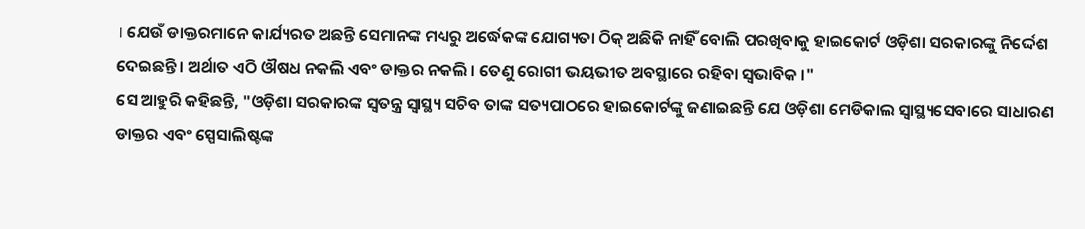। ଯେଉଁ ଡାକ୍ତରମାନେ କାର୍ଯ୍ୟରତ ଅଛନ୍ତି ସେମାନଙ୍କ ମଧ୍ୟରୁ ଅର୍ଦ୍ଧେକଙ୍କ ଯୋଗ୍ୟତା ଠିକ୍ ଅଛିକି ନାହିଁ ବୋଲି ପରଖିବାକୁ ହାଇକୋର୍ଟ ଓଡ଼ିଶା ସରକାରଙ୍କୁ ନିର୍ଦ୍ଦେଶ ଦେଇଛନ୍ତି । ଅର୍ଥାତ ଏଠି ଔଷଧ ନକଲି ଏବଂ ଡାକ୍ତର ନକଲି । ତେଣୁ ରୋଗୀ ଭୟଭୀତ ଅବସ୍ଥାରେ ରହିବା ସ୍ବଭାବିକ ।"
ସେ ଆହୁରି କହିଛନ୍ତି, "ଓଡ଼ିଶା ସରକାରଙ୍କ ସ୍ବତନ୍ତ୍ର ସ୍ବାସ୍ଥ୍ୟ ସଚିବ ତାଙ୍କ ସତ୍ୟପାଠରେ ହାଇକୋର୍ଟଙ୍କୁ ଜଣାଇଛନ୍ତି ଯେ ଓଡ଼ିଶା ମେଡିକାଲ ସ୍ବାସ୍ଥ୍ୟସେବାରେ ସାଧାରଣ ଡାକ୍ତର ଏବଂ ସ୍ପେସାଲିଷ୍ଟଙ୍କ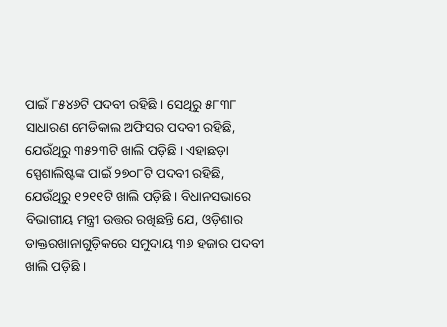ପାଇଁ ୮୫୪୬ଟି ପଦବୀ ରହିଛି । ସେଥିରୁ ୫୮୩୮ ସାଧାରଣ ମେଡିକାଲ ଅଫିସର ପଦବୀ ରହିଛି, ଯେଉଁଥିରୁ ୩୫୨୩ଟି ଖାଲି ପଡ଼ିଛି । ଏହାଛଡ଼ା ସ୍ପେଶାଲିଷ୍ଟଙ୍କ ପାଇଁ ୨୭୦୮ଟି ପଦବୀ ରହିଛି, ଯେଉଁଥିରୁ ୧୨୧୧ଟି ଖାଲି ପଡ଼ିଛି । ବିଧାନସଭାରେ ବିଭାଗୀୟ ମନ୍ତ୍ରୀ ଉତ୍ତର ରଖିଛନ୍ତି ଯେ, ଓଡ଼ିଶାର ଡାକ୍ତରଖାନାଗୁଡ଼ିକରେ ସମୁଦାୟ ୩୬ ହଜାର ପଦବୀ ଖାଲି ପଡ଼ିଛି ।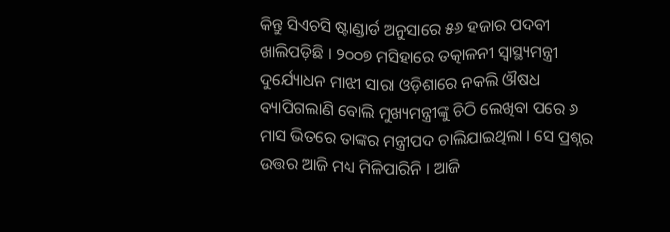କିନ୍ତୁ ସିଏଚସି ଷ୍ଟାଣ୍ଡାର୍ଡ ଅନୁସାରେ ୫୬ ହଜାର ପଦବୀ ଖାଲିପଡ଼ିଛି । ୨୦୦୭ ମସିହାରେ ତତ୍କାଳନୀ ସ୍ବାସ୍ଥ୍ୟମନ୍ତ୍ରୀ ଦୁର୍ଯ୍ୟୋଧନ ମାଝୀ ସାରା ଓଡ଼ିଶାରେ ନକଲି ଔଷଧ ବ୍ୟାପିଗଲାଣି ବୋଲି ମୁଖ୍ୟମନ୍ତ୍ରୀଙ୍କୁ ଚିଠି ଲେଖିବା ପରେ ୬ ମାସ ଭିତରେ ତାଙ୍କର ମନ୍ତ୍ରୀପଦ ଚାଲିଯାଇଥିଲା । ସେ ପ୍ରଶ୍ନର ଉତ୍ତର ଆଜି ମଧ୍ୟ ମିଳିପାରିନି । ଆଜି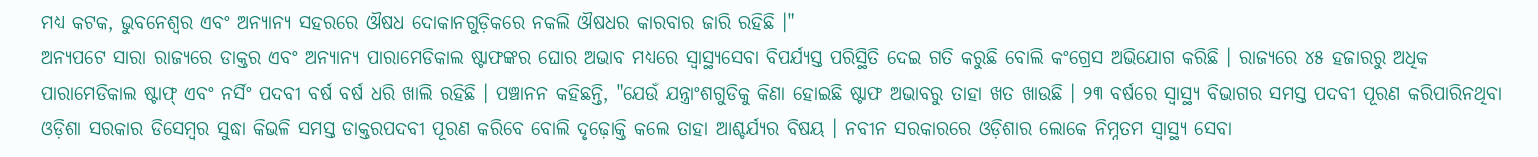ମଧ୍ୟ କଟକ, ଭୁବନେଶ୍ବର ଏବଂ ଅନ୍ୟାନ୍ୟ ସହରରେ ଔଷଧ ଦୋକାନଗୁଡ଼ିକରେ ନକଲି ଔଷଧର କାରବାର ଜାରି ରହିଛି ।"
ଅନ୍ୟପଟେ ସାରା ରାଜ୍ୟରେ ଡାକ୍ତର ଏବଂ ଅନ୍ୟାନ୍ୟ ପାରାମେଡିକାଲ ଷ୍ଟାଫଙ୍କର ଘୋର ଅଭାବ ମଧ୍ୟରେ ସ୍ବାସ୍ଥ୍ୟସେବା ବିପର୍ଯ୍ୟସ୍ତ ପରିସ୍ଥିତି ଦେଇ ଗତି କରୁଛି ବୋଲି କଂଗ୍ରେସ ଅଭିଯୋଗ କରିଛି । ରାଜ୍ୟରେ ୪୫ ହଜାରରୁ ଅଧିକ ପାରାମେଡିକାଲ ଷ୍ଟାଫ୍ ଏବଂ ନର୍ସିଂ ପଦବୀ ବର୍ଷ ବର୍ଷ ଧରି ଖାଲି ରହିଛି । ପଞ୍ଚାନନ କହିଛନ୍ତି, "ଯେଉଁ ଯନ୍ତ୍ରାଂଶଗୁଡିକୁ କିଣା ହୋଇଛି ଷ୍ଟାଫ ଅଭାବରୁ ତାହା ଖତ ଖାଉଛି । ୨୩ ବର୍ଷରେ ସ୍ବାସ୍ଥ୍ୟ ବିଭାଗର ସମସ୍ତ ପଦବୀ ପୂରଣ କରିପାରିନଥିବା ଓଡ଼ିଶା ସରକାର ଡିସେମ୍ବର ସୁଦ୍ଧା କିଭଳି ସମସ୍ତ ଡାକ୍ତରପଦବୀ ପୂରଣ କରିବେ ବୋଲି ଦୃଢ଼ୋକ୍ତି କଲେ ତାହା ଆଶ୍ଚର୍ଯ୍ୟର ବିଷୟ । ନବୀନ ସରକାରରେ ଓଡ଼ିଶାର ଲୋକେ ନିମ୍ନତମ ସ୍ବାସ୍ଥ୍ୟ ସେବା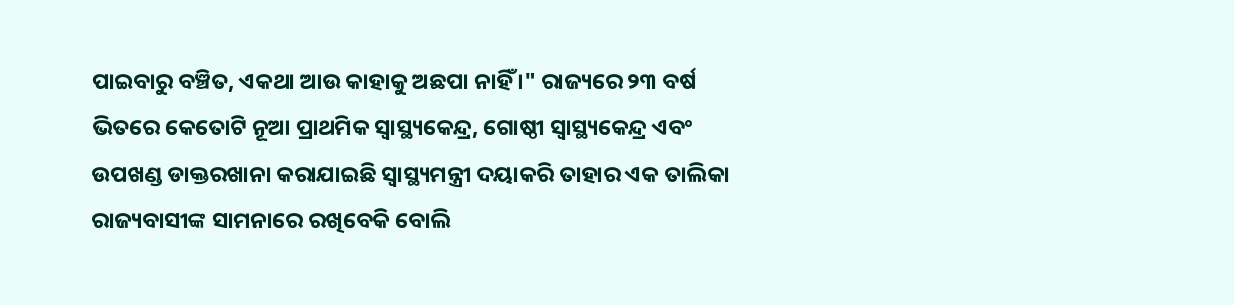ପାଇବାରୁ ବଞ୍ଚିତ, ଏକଥା ଆଉ କାହାକୁ ଅଛପା ନାହିଁ ।" ରାଜ୍ୟରେ ୨୩ ବର୍ଷ ଭିତରେ କେତୋଟି ନୂଆ ପ୍ରାଥମିକ ସ୍ବାସ୍ଥ୍ୟକେନ୍ଦ୍ର, ଗୋଷ୍ଠୀ ସ୍ବାସ୍ଥ୍ୟକେନ୍ଦ୍ର ଏବଂ ଉପଖଣ୍ଡ ଡାକ୍ତରଖାନା କରାଯାଇଛି ସ୍ବାସ୍ଥ୍ୟମନ୍ତ୍ରୀ ଦୟାକରି ତାହାର ଏକ ତାଲିକା ରାଜ୍ୟବାସୀଙ୍କ ସାମନାରେ ରଖିବେକି ବୋଲି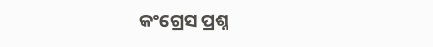କଂଗ୍ରେସ ପ୍ରଶ୍ନ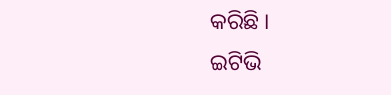କରିଛି ।
ଇଟିଭି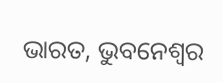ଭାରତ, ଭୁବନେଶ୍ବର